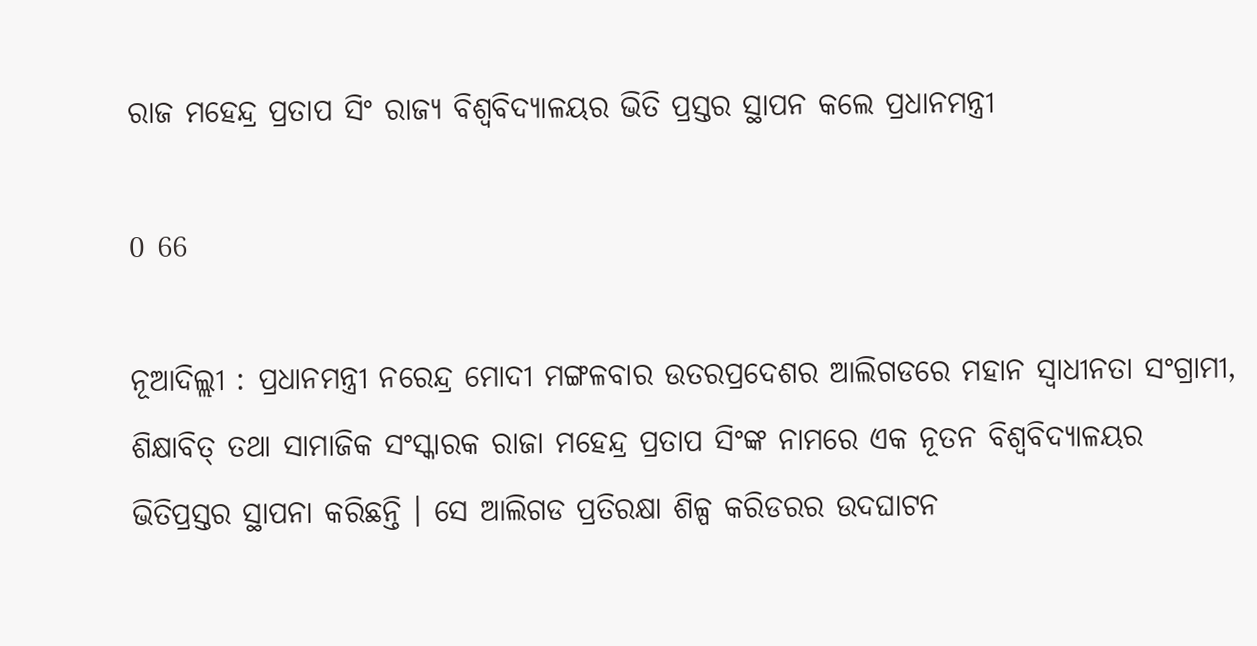ରାଜ ମହେନ୍ଦ୍ର ପ୍ରତାପ ସିଂ ରାଜ୍ୟ ବିଶ୍ୱବିଦ୍ୟାଳୟର ଭିତି ପ୍ରସ୍ତର ସ୍ଥାପନ କଲେ ପ୍ରଧାନମନ୍ତ୍ରୀ

0 66

ନୂଆଦିଲ୍ଲୀ : ପ୍ରଧାନମନ୍ତ୍ରୀ ନରେନ୍ଦ୍ର ମୋଦୀ ମଙ୍ଗଳବାର ଉତରପ୍ରଦେଶର ଆଲିଗଡରେ ମହାନ ସ୍ୱାଧୀନତା ସଂଗ୍ରାମୀ, ଶିକ୍ଷାବିତ୍ ତଥା ସାମାଜିକ ସଂସ୍କାରକ ରାଜା ମହେନ୍ଦ୍ର ପ୍ରତାପ ସିଂଙ୍କ ନାମରେ ଏକ ନୂତନ ବିଶ୍ୱବିଦ୍ୟାଳୟର ଭିତିପ୍ରସ୍ତର ସ୍ଥାପନା କରିଛନ୍ତି । ସେ ଆଲିଗଡ ପ୍ରତିରକ୍ଷା ଶିଳ୍ପ କରିଡରର ଉଦଘାଟନ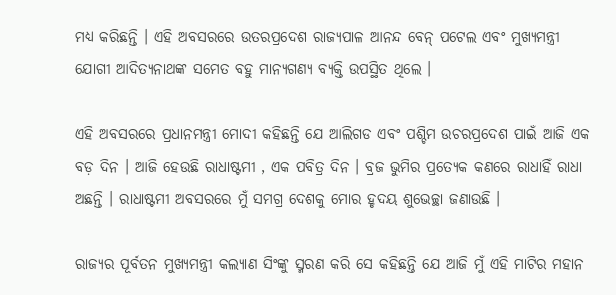ମଧ୍ୟ କରିଛନ୍ତି । ଏହି ଅବସରରେ ଉତରପ୍ରଦେଶ ରାଜ୍ୟପାଳ ଆନନ୍ଦ ବେନ୍ ପଟେଲ ଏବଂ ମୁଖ୍ୟମନ୍ତ୍ରୀ ଯୋଗୀ ଆଦିତ୍ୟନାଥଙ୍କ ସମେତ ବହୁ ମାନ୍ୟଗଣ୍ୟ ବ୍ୟକ୍ତି ଉପସ୍ଥିତ ଥିଲେ ।

ଏହି ଅବସରରେ ପ୍ରଧାନମନ୍ତ୍ରୀ ମୋଦୀ କହିଛନ୍ତି ଯେ ଆଲିଗଡ ଏବଂ ପଶ୍ଚିମ ଉଚରପ୍ରଦେଶ ପାଇଁ ଆଜି ଏକ ବଡ଼ ଦିନ । ଆଜି ହେଉଛି ରାଧାଷ୍ଟମୀ , ଏକ ପବିତ୍ର ଦିନ । ବ୍ରଜ ଭୁମିର ପ୍ରତ୍ୟେକ କଣରେ ରାଧାହିଁ ରାଧା ଅଛନ୍ତି । ରାଧାଷ୍ଟମୀ ଅବସରରେ ମୁଁ ସମଗ୍ର ଦେଶକୁ ମୋର ହୃଦୟ ଶୁଭେଚ୍ଛା ଜଣାଉଛି ।

ରାଜ୍ୟର ପୂର୍ବତନ ମୁଖ୍ୟମନ୍ତ୍ରୀ କଲ୍ୟାଣ ସିଂଙ୍କୁ ସ୍ମରଣ କରି ସେ କହିଛନ୍ତି ଯେ ଆଜି ମୁଁ ଏହି ମାଟିର ମହାନ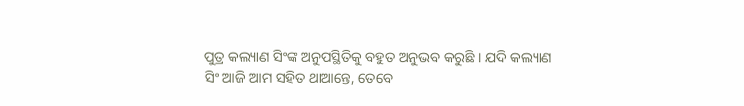ପୁତ୍ର କଲ୍ୟାଣ ସିଂଙ୍କ ଅନୁପସ୍ଥିତିକୁ ବହୁତ ଅନୁଭବ କରୁଛି । ଯଦି କଲ୍ୟାଣ ସିଂ ଆଜି ଆମ ସହିତ ଥାଆନ୍ତେ, ତେବେ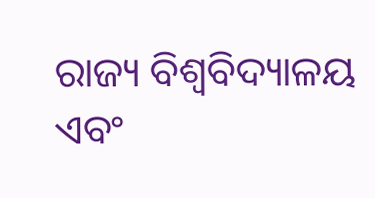ରାଜ୍ୟ ବିଶ୍ୱବିଦ୍ୟାଳୟ ଏବଂ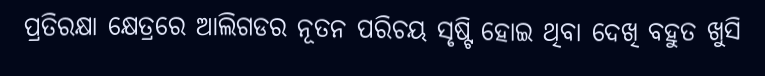ପ୍ରତିରକ୍ଷା କ୍ଷେତ୍ରରେ ଆଲିଗଡର ନୂତନ ପରିଚୟ ସୃଷ୍ଟି ହୋଇ ଥିବା ଦେଖି ବହୁତ ଖୁସି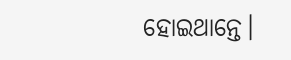ହୋଇଥାନ୍ତେ।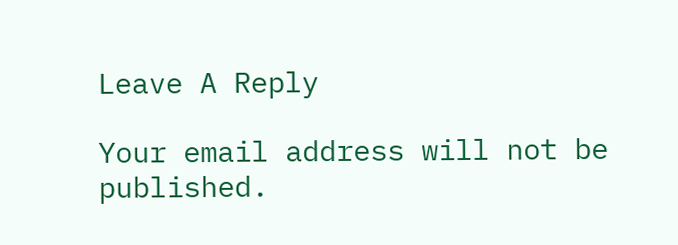Leave A Reply

Your email address will not be published.